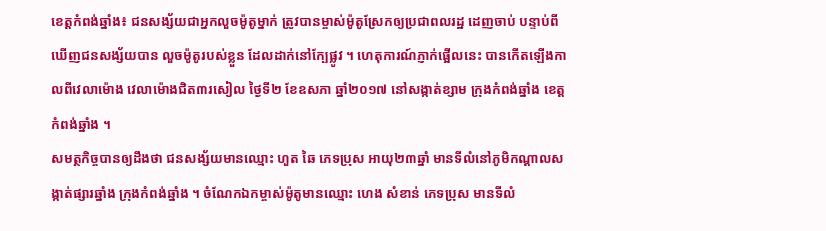ខេត្តកំពង់ឆ្នាំង៖ ជនសង្ស័យជាអ្នកលួចម៉ូតូម្នាក់ ត្រូវបានម្ចាស់ម៉ូតូស្រែកឲ្យប្រជាពលរដ្ឋ ដេញចាប់ បន្ទាប់ពីឃើញជនសង្ស័យបាន លួចម៉ូតូរបស់ខ្លួន ដែលដាក់នៅក្បែផ្លូវ ។ ហេតុការណ៍ភ្ញាក់ផ្អើលនេះ បានកើតឡើងកាលពីវេលាម៉ោង វេលាម៉ោងជិត៣រសៀល ថ្ងៃទី២ ខែឧសភា ឆ្នាំ២០១៧ នៅសង្កាត់ខ្សាម ក្រុងកំពង់ឆ្នាំង ខេត្តកំពង់ឆ្នាំង ។
សមត្ថកិច្ចបានឲ្យដឹងថា ជនសង្ស័យមានឈ្មោះ ហួត ឆៃ ភេទប្រុស អាយុ២៣ឆ្នាំ មានទីលំនៅភូមិកណ្ដាលសង្កាត់ផ្សារឆ្នាំង ក្រុងកំពង់ឆ្នាំង ។ ចំណែកឯកម្ចាស់ម៉ូតូមានឈ្មោះ ហេង សំខាន់ ភេទប្រុស មានទីលំ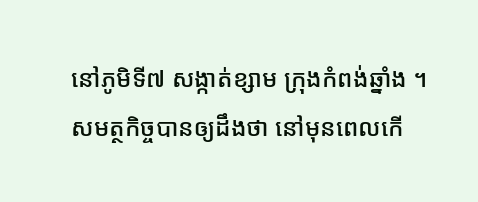នៅភូមិទី៧ សង្កាត់ខ្សាម ក្រុងកំពង់ឆ្នាំង ។
សមត្ថកិច្ចបានឲ្យដឹងថា នៅមុនពេលកើ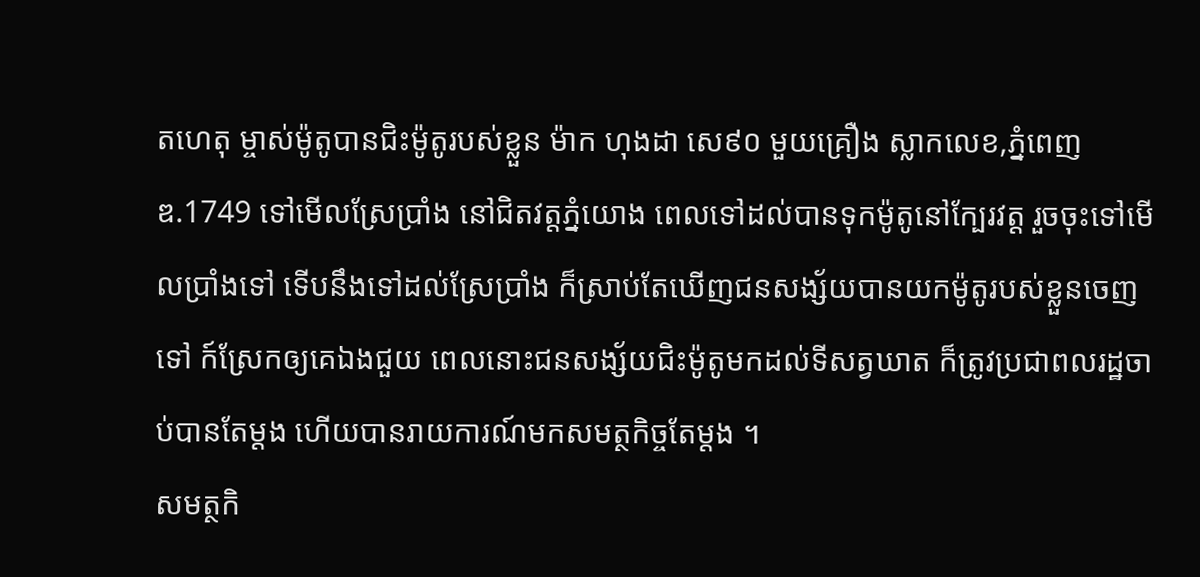តហេតុ ម្ចាស់ម៉ូតូបានជិះម៉ូតូរបស់ខ្លួន ម៉ាក ហុងដា សេ៩០ មួយគ្រឿង ស្លាកលេខ,ភ្នំពេញ ឌ.1749 ទៅមើលស្រែប្រាំង នៅជិតវត្តភ្នំយោង ពេលទៅដល់បានទុកម៉ូតូនៅក្បែរវត្ត រួចចុះទៅមើលប្រាំងទៅ ទើបនឹងទៅដល់ស្រែប្រាំង ក៏ស្រាប់តែឃើញជនសង្ស័យបានយកម៉ូតូរបស់ខ្លួនចេញទៅ ក៍ស្រែកឲ្យគេឯងជួយ ពេលនោះជនសង្ស័យជិះម៉ូតូមកដល់ទីសត្វឃាត ក៏ត្រូវប្រជាពលរដ្ឋចាប់បានតែម្តង ហើយបានរាយការណ៍មកសមត្ថកិច្ចតែម្តង ។
សមត្ថកិ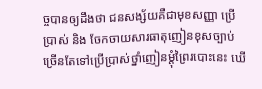ច្ចបានឲ្យដឹងថា ជនសង្ស័យគឺជាមុខសញ្ញា ប្រើប្រាស់ និង ចែកចាយសារធាតុញៀនខុសច្បាប់ ច្រើនតែទៅប្រើប្រាស់ថ្នាំញៀនម្តុំព្រៃរបោះនេះ ឃើ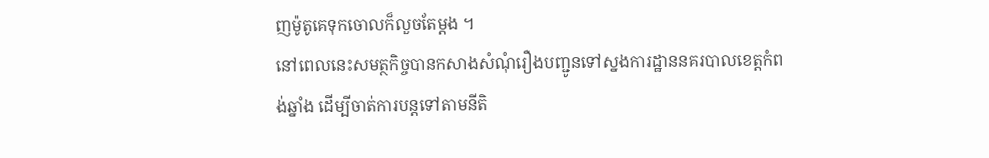ញម៉ូតូគេទុកចោលក៏លួចតែម្តង ។
នៅពេលនេះសមត្ថកិច្ចបានកសាងសំណុំរឿងបញ្ជូនទៅស្នងការដ្ឋាននគរបាលខេត្តកំពង់ឆ្នាំង ដើម្បីចាត់ការបន្តទៅតាមនីតិ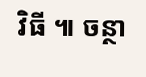វិធី ៕ ចន្ថា